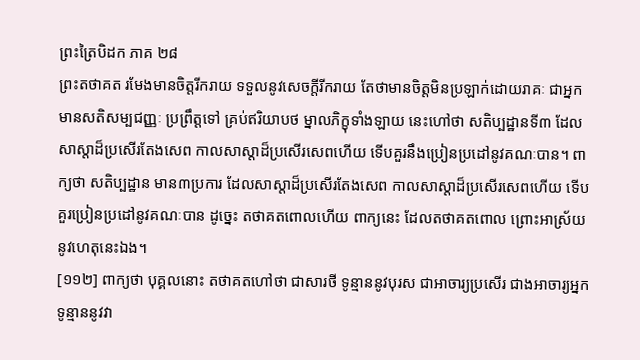ព្រះត្រៃបិដក ភាគ ២៨
ព្រះតថាគត រមែងមានចិត្តរីករាយ ទទួលនូវសេចក្តីរីករាយ តែថាមានចិត្តមិនប្រឡាក់ដោយរាគៈ ជាអ្នកមានសតិសម្បជញ្ញៈ ប្រព្រឹត្តទៅ គ្រប់ឥរិយាបថ ម្នាលភិក្ខុទាំងឡាយ នេះហៅថា សតិប្បដ្ឋានទី៣ ដែលសាស្តាដ៏ប្រសើរតែងសេព កាលសាស្តាដ៏ប្រសើរសេពហើយ ទើបគួរនឹងប្រៀនប្រដៅនូវគណៈបាន។ ពាក្យថា សតិប្បដ្ឋាន មាន៣ប្រការ ដែលសាស្តាដ៏ប្រសើរតែងសេព កាលសាស្តាដ៏ប្រសើរសេពហើយ ទើបគួរប្រៀនប្រដៅនូវគណៈបាន ដូច្នេះ តថាគតពោលហើយ ពាក្យនេះ ដែលតថាគតពោល ព្រោះអាស្រ័យនូវហេតុនេះឯង។
[១១២] ពាក្យថា បុគ្គលនោះ តថាគតហៅថា ជាសារថី ទូន្មាននូវបុរស ជាអាចារ្យប្រសើរ ជាងអាចារ្យអ្នកទូន្មាននូវវា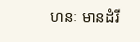ហនៈ មានដំរី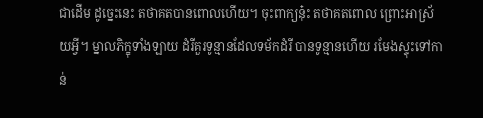ជាដើម ដូច្នេះនេះ តថាគតបានពោលហើយ។ ចុះពាក្យនុ៎ះ តថាគតពោល ព្រោះអាស្រ័យអ្វី។ ម្នាលភិក្ខុទាំងឡាយ ដំរីគួរទូន្មានដែលទម័កដំរី បានទូន្មានហើយ រមែងស្ទុះទៅកាន់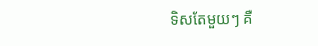ទិសតែមួយៗ គឺ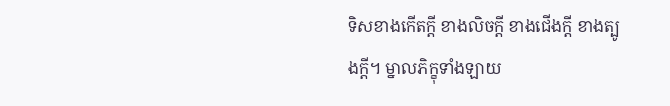ទិសខាងកើតក្តី ខាងលិចក្តី ខាងជើងក្តី ខាងត្បូងក្តី។ ម្នាលភិក្ខុទាំងឡាយ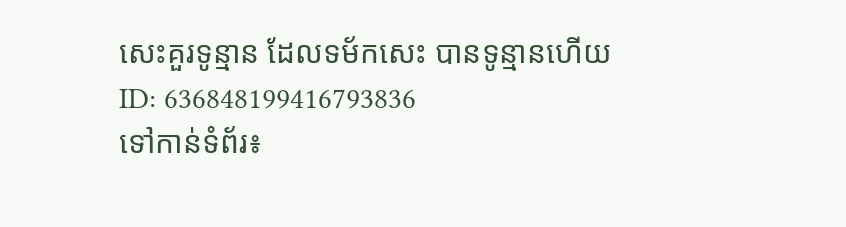សេះគួរទូន្មាន ដែលទម័កសេះ បានទូន្មានហើយ
ID: 636848199416793836
ទៅកាន់ទំព័រ៖